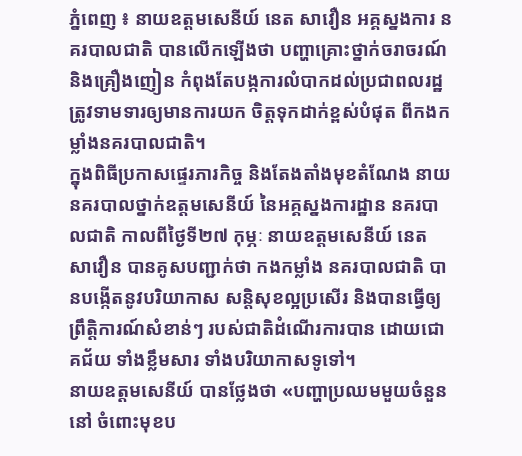ភ្នំពេញ ៖ នាយឧត្តមសេនីយ៍ នេត សាវឿន អគ្គស្នងការ នគរបាលជាតិ បានលើកឡើងថា បញ្ហាគ្រោះថ្នាក់ចរាចរណ៍ និងគ្រឿងញៀន កំពុងតែបង្កការលំបាកដល់ប្រជាពលរដ្ឋ ត្រូវទាមទារឲ្យមានការយក ចិត្តទុកដាក់ខ្ពស់បំផុត ពីកងកម្លាំងនគរបាលជាតិ។
ក្នុងពិធីប្រកាសផ្ទេរភារកិច្ច និងតែងតាំងមុខតំណែង នាយនគរបាលថ្នាក់ឧត្តមសេនីយ៍ នៃអគ្គស្នងការដ្ឋាន នគរបាលជាតិ កាលពីថ្ងៃទី២៧ កុម្ភៈ នាយឧត្តមសេនីយ៍ នេត សាវឿន បានគូសបញ្ជាក់ថា កងកម្លាំង នគរបាលជាតិ បានបង្កើតនូវបរិយាកាស សន្ដិសុខល្អប្រសើរ និងបានធ្វើឲ្យព្រឹត្តិការណ៍សំខាន់ៗ របស់ជាតិដំណើរការបាន ដោយជោគជ័យ ទាំងខ្លឹមសារ ទាំងបរិយាកាសទូទៅ។
នាយឧត្តមសេនីយ៍ បានថ្លែងថា «បញ្ហាប្រឈមមួយចំនួននៅ ចំពោះមុខប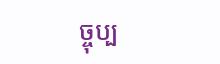ច្ចុប្ប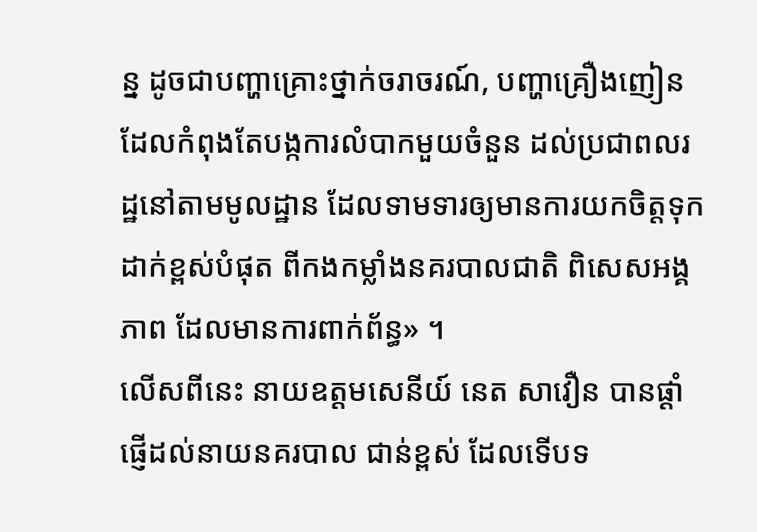ន្ន ដូចជាបញ្ហាគ្រោះថ្នាក់ចរាចរណ៍, បញ្ហាគ្រឿងញៀន ដែលកំពុងតែបង្កការលំបាកមួយចំនួន ដល់ប្រជាពលរដ្ឋនៅតាមមូលដ្ឋាន ដែលទាមទារឲ្យមានការយកចិត្តទុកដាក់ខ្ពស់បំផុត ពីកងកម្លាំងនគរបាលជាតិ ពិសេសអង្គភាព ដែលមានការពាក់ព័ន្ធ» ។
លើសពីនេះ នាយឧត្តមសេនីយ៍ នេត សាវឿន បានផ្ដាំផ្ញើដល់នាយនគរបាល ជាន់ខ្ពស់ ដែលទើបទ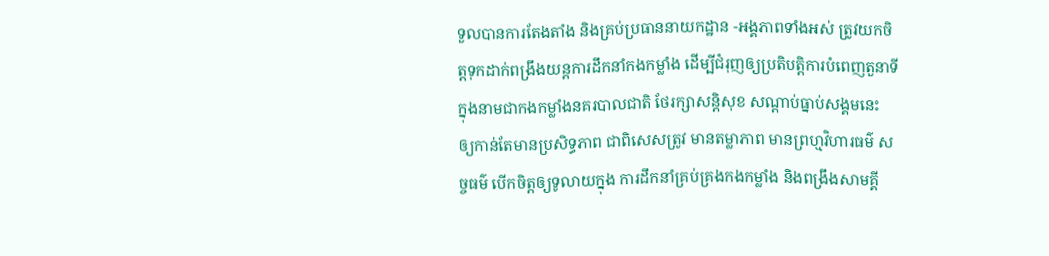ទួលបានការតែងតាំង និងគ្រប់ប្រធាននាយកដ្ឋាន -អង្គភាពទាំងអស់ ត្រូវយកចិត្តទុកដាក់ពង្រឹងយន្ដការដឹកនាំកងកម្លាំង ដើម្បីជំរុញឲ្យប្រតិបត្តិការបំពេញតួនាទី ក្នុងនាមជាកងកម្លាំងនគរបាលជាតិ ថែរក្សាសន្ដិសុខ សណ្ដាប់ធ្នាប់សង្គមនេះ ឲ្យកាន់តែមានប្រសិទ្ធភាព ជាពិសេសត្រូវ មានតម្លាភាព មានព្រហ្មវិហារធម៌ សច្ចធម៌ បើកចិត្តឲ្យទូលាយក្នុង ការដឹកនាំគ្រប់គ្រងកងកម្លាំង និងពង្រឹងសាមគ្គី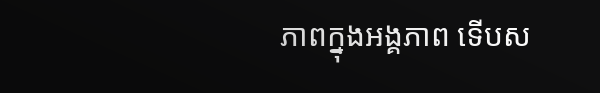ភាពក្នុងអង្គភាព ទើបស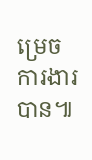ម្រេចការងារបាន៕